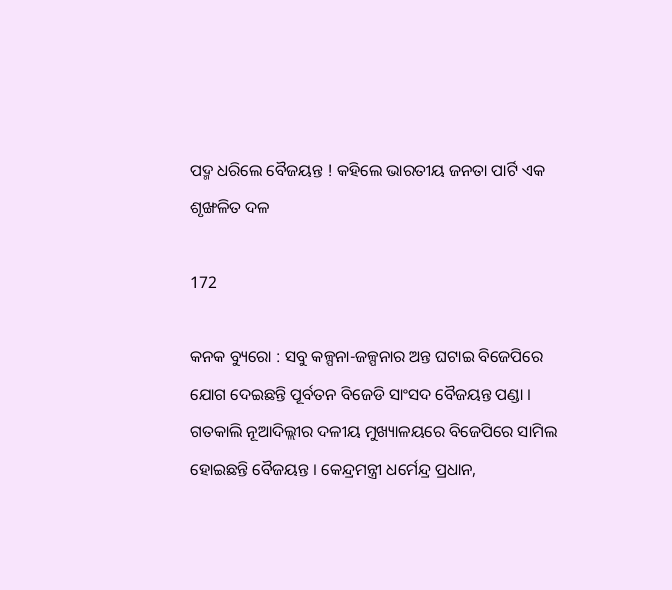ପଦ୍ମ ଧରିଲେ ବୈଜୟନ୍ତ ! କହିଲେ ଭାରତୀୟ ଜନତା ପାର୍ଟି ଏକ ଶୃଙ୍ଖଳିତ ଦଳ

172

କନକ ବ୍ୟୁରୋ : ସବୁ କଳ୍ପନା-ଜଳ୍ପନାର ଅନ୍ତ ଘଟାଇ ବିଜେପିରେ ଯୋଗ ଦେଇଛନ୍ତି ପୂର୍ବତନ ବିଜେଡି ସାଂସଦ ବୈଜୟନ୍ତ ପଣ୍ଡା । ଗତକାଲି ନୂଆଦିଲ୍ଲୀର ଦଳୀୟ ମୁଖ୍ୟାଳୟରେ ବିଜେପିରେ ସାମିଲ ହୋଇଛନ୍ତି ବୈଜୟନ୍ତ । କେନ୍ଦ୍ରମନ୍ତ୍ରୀ ଧର୍ମେନ୍ଦ୍ର ପ୍ରଧାନ,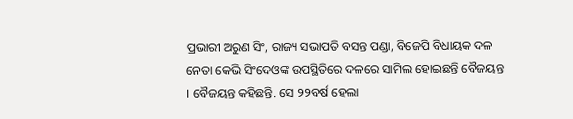ପ୍ରଭାରୀ ଅରୁଣ ସିଂ, ରାଜ୍ୟ ସଭାପତି ବସନ୍ତ ପଣ୍ଡା, ବିଜେପି ବିଧାୟକ ଦଳ ନେତା କେଭି ସିଂଦେଓଙ୍କ ଉପସ୍ଥିତିରେ ଦଳରେ ସାମିଲ ହୋଇଛନ୍ତି ବୈଜୟନ୍ତ । ବୈଜୟନ୍ତ କହିଛନ୍ତି. ସେ ୨୨ବର୍ଷ ହେଲା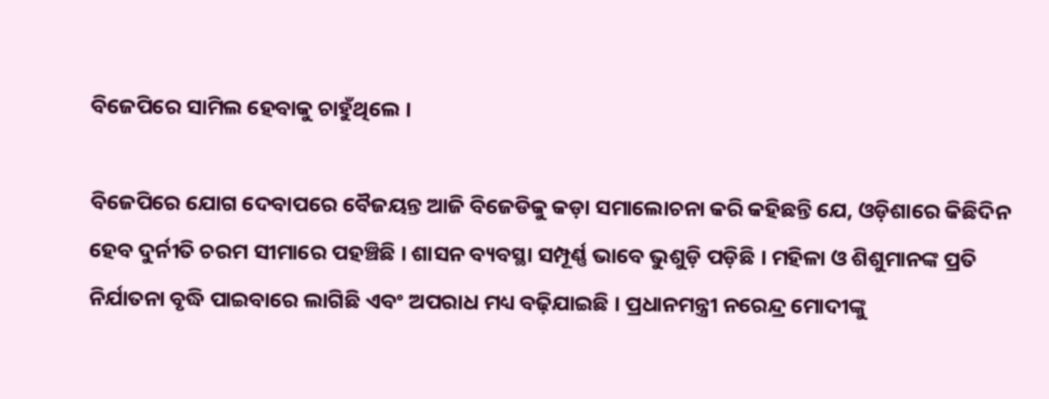ବିଜେପିରେ ସାମିଲ ହେବାକୁ ଚାହୁଁଥିଲେ ।

ବିଜେପିରେ ଯୋଗ ଦେବାପରେ ବୈଜୟନ୍ତ ଆଜି ବିଜେଡିକୁ କଡ଼ା ସମାଲୋଚନା କରି କହିଛନ୍ତି ଯେ, ଓଡ଼ିଶାରେ କିଛିଦିନ ହେବ ଦୁର୍ନୀତି ଚରମ ସୀମାରେ ପହଞ୍ଚିଛି । ଶାସନ ବ୍ୟବସ୍ଥା ସମ୍ପୂର୍ଣ୍ଣ ଭାବେ ଭୁଶୁଡ଼ି ପଡ଼ିଛି । ମହିଳା ଓ ଶିଶୁମାନଙ୍କ ପ୍ରତି ନିର୍ଯାତନା ବୃଦ୍ଧି ପାଇବାରେ ଲାଗିଛି ଏବଂ ଅପରାଧ ମଧ୍ୟ ବଢ଼ିଯାଇଛି । ପ୍ରଧାନମନ୍ତ୍ରୀ ନରେନ୍ଦ୍ର ମୋଦୀଙ୍କୁ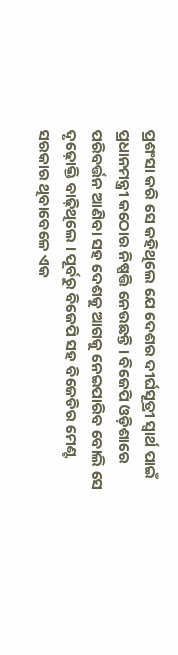ପ୍ରଶଂସା କରି ସେ କହିଥିଲେ ଯେ ଦେଶର ଦୀର୍ଘସୂତ୍ରୀ ସ୍ବାର୍ଥ ପାଇଁ ପ୍ରଧାନମନ୍ତ୍ରୀ କଠୋର ନିଷ୍ପତ୍ତି ନେଉଛନ୍ତି । ବିଜେପି ଓଡ଼ିଶାରେ ପରିବର୍ତ୍ତନ ଆଣିବା ସହ ଦେଶକୁ ଆଗକୁ ନେଇପାରିବ ବୋଲି ସେ ଦୃଢ଼ୋକ୍ତି ବାଢ଼ିଥିଲେ । ପୂର୍ବରୁ ବିଜେପି ସହ ବିଜେଡିର ମେଣ୍ଟ ସରକାର ଥିବାବେଳେ ଏକ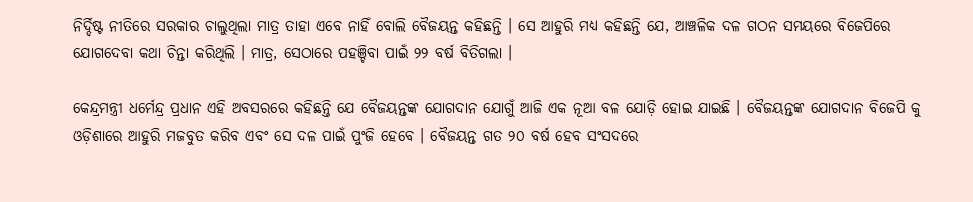ନିର୍ଦ୍ଦିଷ୍ଟ ନୀତିରେ ସରକାର ଚାଲୁଥିଲା ମାତ୍ର ତାହା ଏବେ ନାହିଁ ବୋଲି ବୈଜୟନ୍ତ କହିଛନ୍ତି । ସେ ଆହୁରି ମଧ୍ୟ କହିଛନ୍ତି ଯେ, ଆଞ୍ଚଳିକ ଦଳ ଗଠନ ସମୟରେ ବିଜେପିରେ ଯୋଗଦେବା କଥା ଚିନ୍ତା କରିଥିଲି । ମାତ୍ର, ସେଠାରେ ପହଞ୍ଚିବା ପାଇଁ ୨୨ ବର୍ଷ ବିତିଗଲା ।

କେନ୍ଦ୍ରମନ୍ତ୍ରୀ ଧର୍ମେନ୍ଦ୍ର ପ୍ରଧାନ ଏହି ଅବସରରେ କହିଛନ୍ତି ଯେ ବୈଜୟନ୍ତଙ୍କ ଯୋଗଦାନ ଯୋଗୁଁ ଆଜି ଏକ ନୂଆ ବଳ ଯୋଡ଼ି ହୋଇ ଯାଇଛି । ବୈଜୟନ୍ତଙ୍କ ଯୋଗଦାନ ବିଜେପି କୁ ଓଡ଼ିଶାରେ ଆହୁରି ମଜବୁତ କରିବ ଏବଂ ସେ ଦଳ ପାଇଁ ପୁଂଜି ହେବେ । ବୈଜୟନ୍ତ ଗତ ୨୦ ବର୍ଷ ହେବ ସଂସଦରେ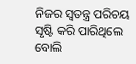ନିଜର ସ୍ବତନ୍ତ୍ର ପରିଚୟ ସୃଷ୍ଟି କରି ପାରିଥିଲେ ବୋଲି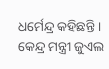ଧର୍ମେନ୍ଦ୍ର କହିଛନ୍ତି । କେନ୍ଦ୍ର ମନ୍ତ୍ରୀ ଜୁଏଲ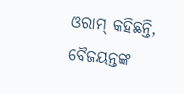ଓରାମ୍ କହିଛନ୍ତି, ବୈଜୟନ୍ତଙ୍କ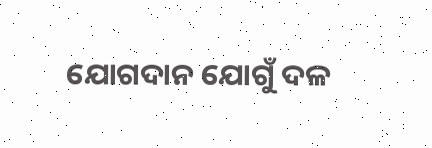ଯୋଗଦାନ ଯୋଗୁଁ ଦଳ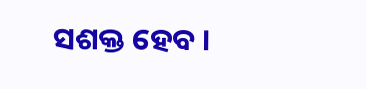ସଶକ୍ତ ହେବ ।